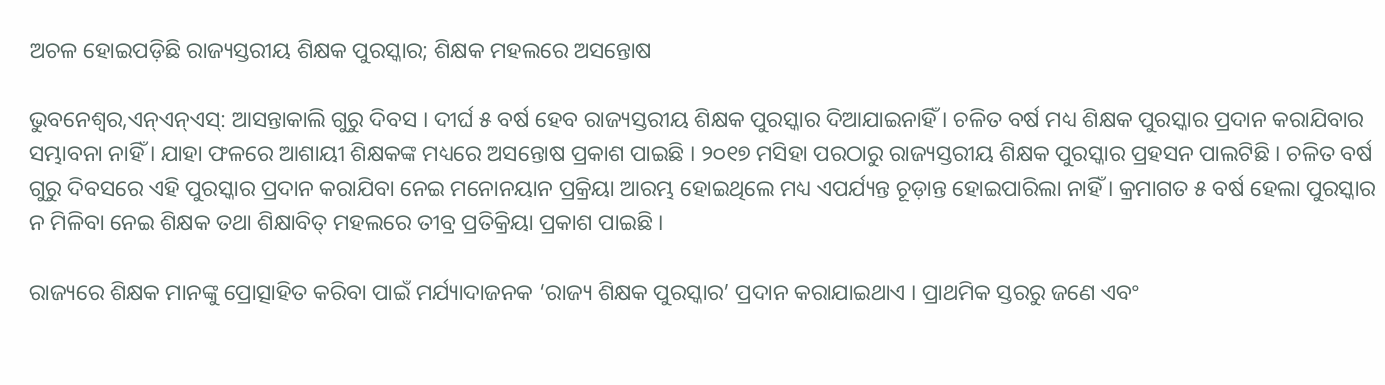ଅଚଳ ହୋଇପଡ଼ିଛି ରାଜ୍ୟସ୍ତରୀୟ ଶିକ୍ଷକ ପୁରସ୍କାର; ଶିକ୍ଷକ ମହଲରେ ଅସନ୍ତୋଷ

ଭୁବନେଶ୍ବର,ଏନ୍ଏନ୍ଏସ୍: ଆସନ୍ତାକାଲି ଗୁରୁ ଦିବସ । ଦୀର୍ଘ ୫ ବର୍ଷ ହେବ ରାଜ୍ୟସ୍ତରୀୟ ଶିକ୍ଷକ ପୁରସ୍କାର ଦିଆଯାଇନାହିଁ । ଚଳିତ ବର୍ଷ ମଧ୍ୟ ଶିକ୍ଷକ ପୁରସ୍କାର ପ୍ରଦାନ କରାଯିବାର ସମ୍ଭାବନା ନାହିଁ । ଯାହା ଫଳରେ ଆଶାୟୀ ଶିକ୍ଷକଙ୍କ ମଧ୍ୟରେ ଅସନ୍ତୋଷ ପ୍ରକାଶ ପାଇଛି । ୨୦୧୭ ମସିହା ପରଠାରୁ ରାଜ୍ୟସ୍ତରୀୟ ଶିକ୍ଷକ ପୁରସ୍କାର ପ୍ରହସନ ପାଲଟିଛି । ଚଳିତ ବର୍ଷ ଗୁରୁ ଦିବସରେ ଏହି ପୁରସ୍କାର ପ୍ରଦାନ କରାଯିବା ନେଇ ମନୋନୟାନ ପ୍ରକ୍ରିୟା ଆରମ୍ଭ ହୋଇଥିଲେ ମଧ୍ୟ ଏପର୍ଯ୍ୟନ୍ତ ଚୂଡ଼ାନ୍ତ ହୋଇପାରିଲା ନାହିଁ । କ୍ରମାଗତ ୫ ବର୍ଷ ହେଲା ପୁରସ୍କାର ନ ମିଳିବା ନେଇ ଶିକ୍ଷକ ତଥା ଶିକ୍ଷାବିତ୍ ମହଲରେ ତୀବ୍ର ପ୍ରତିକ୍ରିୟା ପ୍ରକାଶ ପାଇଛି ।

ରାଜ୍ୟରେ ଶିକ୍ଷକ ମାନଙ୍କୁ ପ୍ରୋତ୍ସାହିତ କରିବା ପାଇଁ ମର୍ଯ୍ୟାଦାଜନକ ‘ରାଜ୍ୟ ଶିକ୍ଷକ ପୁରସ୍କାର’ ପ୍ରଦାନ କରାଯାଇଥାଏ । ପ୍ରାଥମିକ ସ୍ତରରୁ ଜଣେ ଏବଂ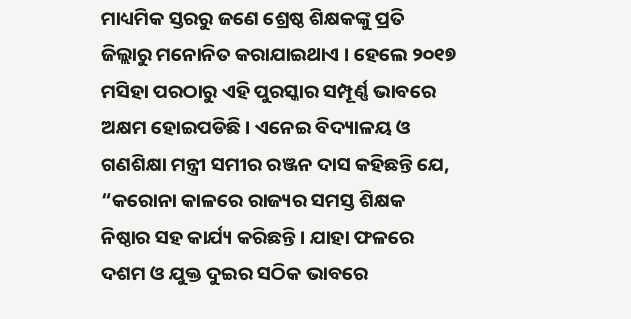ମାଧ୍ୟମିକ ସ୍ତରରୁ ଜଣେ ଶ୍ରେଷ୍ଠ ଶିକ୍ଷକଙ୍କୁ ପ୍ରତି ଜିଲ୍ଲାରୁ ମନୋନିତ କରାଯାଇଥାଏ । ହେଲେ ୨୦୧୭ ମସିହା ପରଠାରୁ ଏହି ପୁରସ୍କାର ସମ୍ପୂର୍ଣ୍ଣ ଭାବରେ ଅକ୍ଷମ ହୋଇପଡିଛି । ଏନେଇ ବିଦ୍ୟାଳୟ ଓ ଗଣଶିକ୍ଷା ମନ୍ତ୍ରୀ ସମୀର ରଞ୍ଜନ ଦାସ କହିଛନ୍ତି ଯେ, “କରୋନା କାଳରେ ରାଜ୍ୟର ସମସ୍ତ ଶିକ୍ଷକ ନିଷ୍ଠାର ସହ କାର୍ଯ୍ୟ କରିଛନ୍ତି । ଯାହା ଫଳରେ ଦଶମ ଓ ଯୁକ୍ତ ଦୁଇର ସଠିକ ଭାବରେ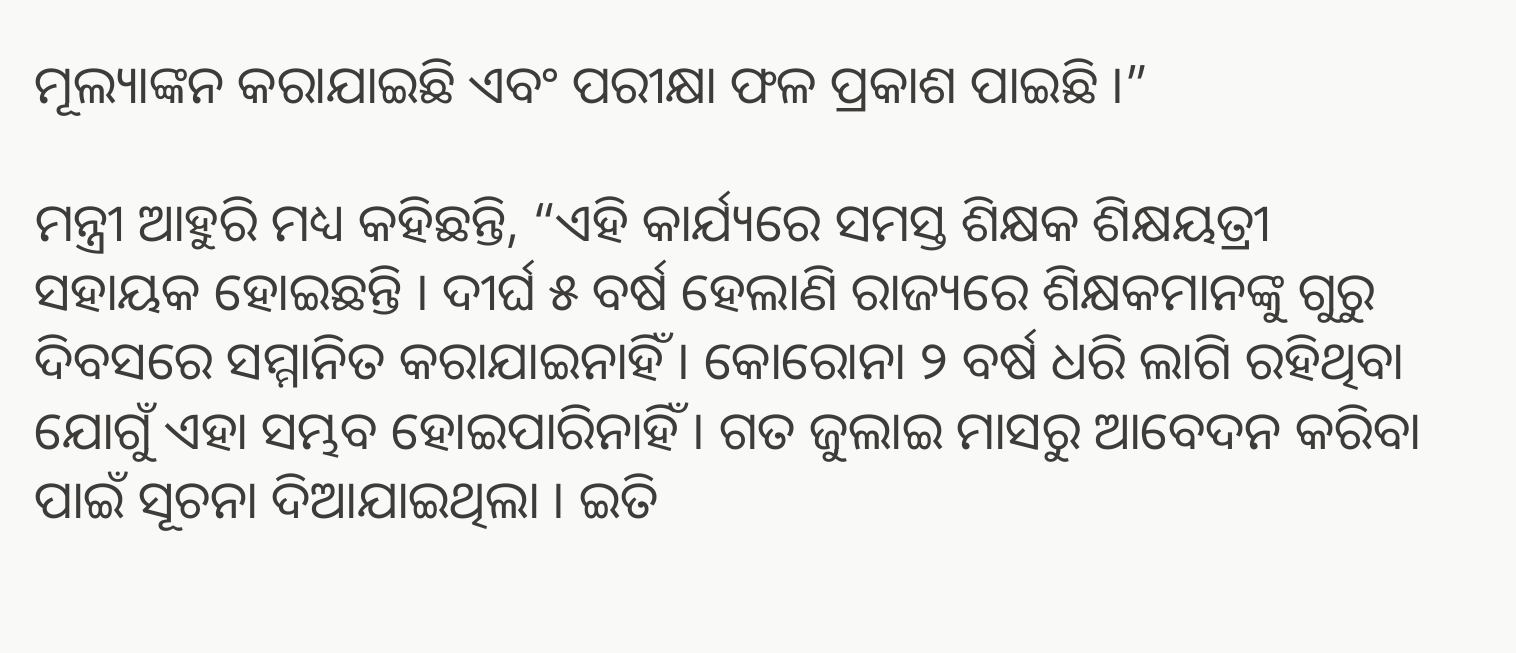ମୂଲ୍ୟାଙ୍କନ କରାଯାଇଛି ଏବଂ ପରୀକ୍ଷା ଫଳ ପ୍ରକାଶ ପାଇଛି ।”

ମନ୍ତ୍ରୀ ଆହୁରି ମଧ୍ୟ କହିଛନ୍ତି, “ଏହି କାର୍ଯ୍ୟରେ ସମସ୍ତ ଶିକ୍ଷକ ଶିକ୍ଷୟତ୍ରୀ ସହାୟକ ହୋଇଛନ୍ତି । ଦୀର୍ଘ ୫ ବର୍ଷ ହେଲାଣି ରାଜ୍ୟରେ ଶିକ୍ଷକମାନଙ୍କୁ ଗୁରୁ ଦିବସରେ ସମ୍ମାନିତ କରାଯାଇନାହିଁ । କୋରୋନା ୨ ବର୍ଷ ଧରି ଲାଗି ରହିଥିବା ଯୋଗୁଁ ଏହା ସମ୍ଭବ ହୋଇପାରିନାହିଁ । ଗତ ଜୁଲାଇ ମାସରୁ ଆବେଦନ କରିବା ପାଇଁ ସୂଚନା ଦିଆଯାଇଥିଲା । ଇତି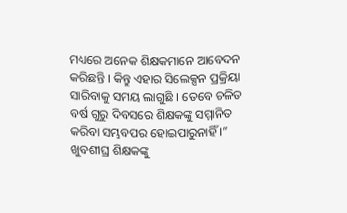ମଧ୍ୟରେ ଅନେକ ଶିକ୍ଷକମାନେ ଆବେଦନ କରିଛନ୍ତି । କିନ୍ତୁ ଏହାର ସିଲେକ୍ସନ ପ୍ରକ୍ରିୟା ସାରିବାକୁ ସମୟ ଲାଗୁଛି । ତେବେ ଚଳିତ ବର୍ଷ ଗୁରୁ ଦିବସରେ ଶିକ୍ଷକଙ୍କୁ ସମ୍ମାନିତ କରିବା ସମ୍ଭବପର ହୋଇପାରୁନାହିଁ ।” ଖୁବଶୀଘ୍ର ଶିକ୍ଷକଙ୍କୁ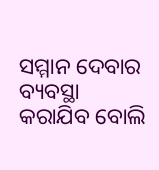ସମ୍ମାନ ଦେବାର ବ୍ୟବସ୍ଥା କରାଯିବ ବୋଲି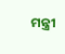ମନ୍ତ୍ରୀ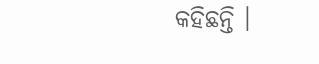କହିଛନ୍ତି ।